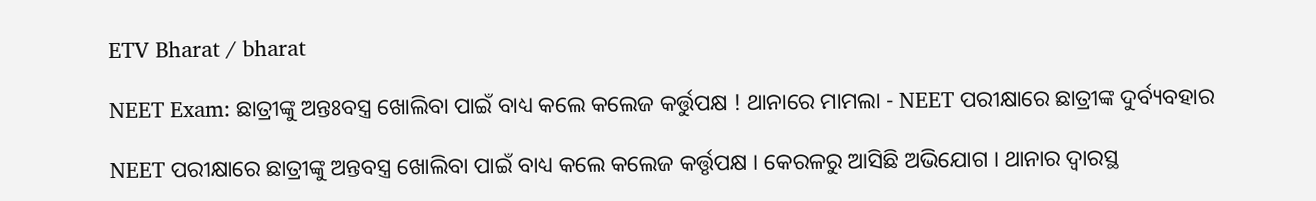ETV Bharat / bharat

NEET Exam: ଛାତ୍ରୀଙ୍କୁ ଅନ୍ତଃବସ୍ତ୍ର ଖୋଲିବା ପାଇଁ ବାଧ୍ୟ କଲେ କଲେଜ କର୍ତ୍ତୁପକ୍ଷ ! ଥାନାରେ ମାମଲା - NEET ପରୀକ୍ଷାରେ ଛାତ୍ରୀଙ୍କ ଦୁର୍ବ୍ୟବହାର

NEET ପରୀକ୍ଷାରେ ଛାତ୍ରୀଙ୍କୁ ଅନ୍ତବସ୍ତ୍ର ଖୋଲିବା ପାଇଁ ବାଧ୍ୟ କଲେ କଲେଜ କର୍ତ୍ତୃପକ୍ଷ । କେରଳରୁ ଆସିଛି ଅଭିଯୋଗ । ଥାନାର ଦ୍ବାରସ୍ଥ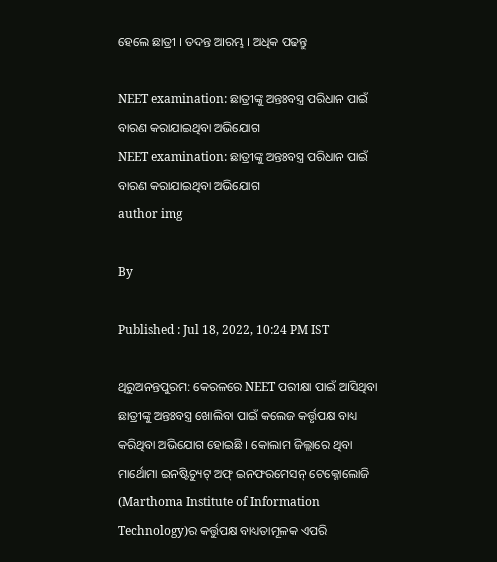ହେଲେ ଛାତ୍ରୀ । ତଦନ୍ତ ଆରମ୍ଭ । ଅଧିକ ପଢନ୍ତୁ

NEET examination: ଛାତ୍ରୀଙ୍କୁ ଅନ୍ତଃବସ୍ତ୍ର ପରିଧାନ ପାଇଁ ବାରଣ କରାଯାଇଥିବା ଅଭିଯୋଗ
NEET examination: ଛାତ୍ରୀଙ୍କୁ ଅନ୍ତଃବସ୍ତ୍ର ପରିଧାନ ପାଇଁ ବାରଣ କରାଯାଇଥିବା ଅଭିଯୋଗ
author img

By

Published : Jul 18, 2022, 10:24 PM IST

ଥିରୁଅନନ୍ତପୁରମ: କେରଳରେ NEET ପରୀକ୍ଷା ପାଇଁ ଆସିଥିବା ଛାତ୍ରୀଙ୍କୁ ଅନ୍ତଃବସ୍ତ୍ର ଖୋଲିବା ପାଇଁ କଲେଜ କର୍ତ୍ତୃପକ୍ଷ ବାଧ୍ୟ କରିଥିବା ଅଭିଯୋଗ ହୋଇଛି । କୋଲାମ ଜିଲ୍ଲାରେ ଥିବା ମାର୍ଥୋମା ଇନଷ୍ଟିଚ୍ୟୁଟ୍ ଅଫ୍ ଇନଫରମେସନ୍ ଟେକ୍ନୋଲୋଜି (Marthoma Institute of Information Technology)ର କର୍ତ୍ତୁପକ୍ଷ ବାଧ୍ୟତାମୂଳକ ଏପରି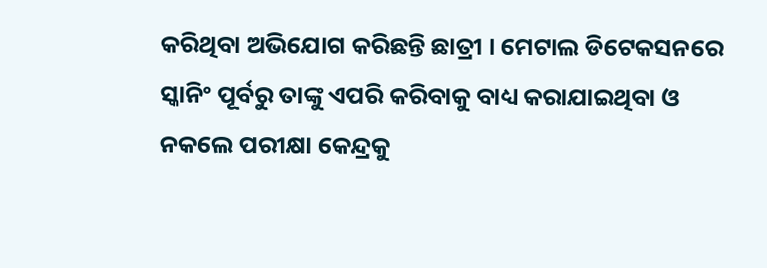କରିଥିବା ଅଭିଯୋଗ କରିଛନ୍ତି ଛାତ୍ରୀ । ମେଟାଲ ଡିଟେକସନରେ ସ୍କାନିଂ ପୂର୍ବରୁ ତାଙ୍କୁ ଏପରି କରିବାକୁ ବାଧ୍ୟ କରାଯାଇଥିବା ଓ ନକଲେ ପରୀକ୍ଷା କେନ୍ଦ୍ରକୁ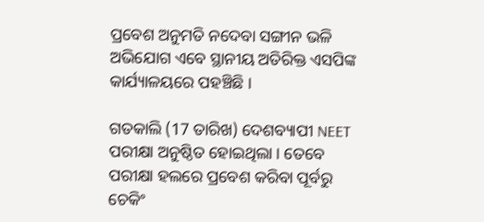ପ୍ରବେଶ ଅନୁମତି ନଦେବା ସଙ୍ଗୀନ ଭଳି ଅଭିଯୋଗ ଏବେ ସ୍ଥାନୀୟ ଅତିରିକ୍ତ ଏସପିଙ୍କ କାର୍ଯ୍ୟାଳୟରେ ପହଞ୍ଚିଛି ।

ଗତକାଲି (17 ତାରିଖ) ଦେଶବ୍ୟାପୀ NEET ପରୀକ୍ଷା ଅନୁଷ୍ଠିତ ହୋଇଥିଲା । ତେବେ ପରୀକ୍ଷା ହଲରେ ପ୍ରବେଶ କରିବା ପୂର୍ବରୁ ଚେକିଂ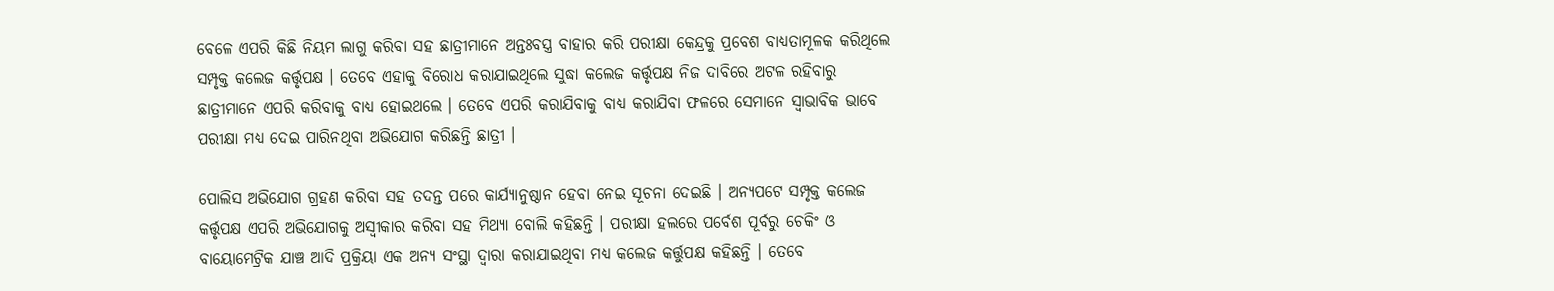ବେଳେ ଏପରି କିଛି ନିୟମ ଲାଗୁ କରିବା ସହ ଛାତ୍ରୀମାନେ ଅନ୍ତଃବସ୍ତ୍ର ବାହାର କରି ପରୀକ୍ଷା କେନ୍ଦ୍ରକୁ ପ୍ରବେଶ ବାଧ୍ୟତାମୂଳକ କରିଥିଲେ ସମ୍ପୃକ୍ତ କଲେଜ କର୍ତ୍ତୃପକ୍ଷ । ତେବେ ଏହାକୁ ବିରୋଧ କରାଯାଇଥିଲେ ସୁଦ୍ଧା କଲେଜ କର୍ତ୍ତୃପକ୍ଷ ନିଜ ଦାବିରେ ଅଟଳ ରହିବାରୁ ଛାତ୍ରୀମାନେ ଏପରି କରିବାକୁ ବାଧ୍ୟ ହୋଇଥଲେ । ତେବେ ଏପରି କରାଯିବାକୁ ବାଧ୍ୟ କରାଯିବା ଫଳରେ ସେମାନେ ସ୍ବାଭାବିକ ଭାବେ ପରୀକ୍ଷା ମଧ୍ୟ ଦେଇ ପାରିନଥିବା ଅଭିଯୋଗ କରିଛନ୍ତି ଛାତ୍ରୀ ।

ପୋଲିସ ଅଭିଯୋଗ ଗ୍ରହଣ କରିବା ସହ ତଦନ୍ତ ପରେ କାର୍ଯ୍ୟାନୁଷ୍ଠାନ ହେବା ନେଇ ସୂଚନା ଦେଇଛି । ଅନ୍ୟପଟେ ସମ୍ପୃକ୍ତ କଲେଜ କର୍ତ୍ତୃପକ୍ଷ ଏପରି ଅଭିଯୋଗକୁ ଅସ୍ବୀକାର କରିବା ସହ ମିଥ୍ୟା ବୋଲି କହିଛନ୍ତି । ପରୀକ୍ଷା ହଲରେ ପର୍ବେଶ ପୂର୍ବରୁ ଚେକିଂ ଓ ବାୟୋମେଟ୍ରିକ ଯାଞ୍ଚ ଆଦି ପ୍ରକ୍ରିୟା ଏକ ଅନ୍ୟ ସଂସ୍ଥା ଦ୍ବାରା କରାଯାଇଥିବା ମଧ୍ୟ କଲେଜ କର୍ତ୍ତୁପକ୍ଷ କହିଛନ୍ତି । ତେବେ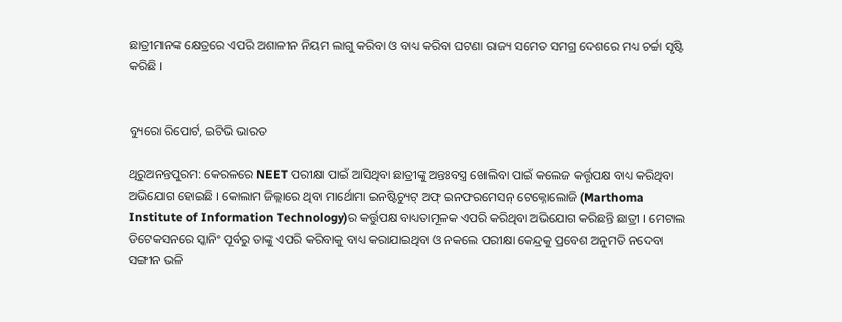ଛାତ୍ରୀମାନଙ୍କ କ୍ଷେତ୍ରରେ ଏପରି ଅଶାଳୀନ ନିୟମ ଲାଗୁ କରିବା ଓ ବାଧ୍ୟ କରିବା ଘଟଣା ରାଜ୍ୟ ସମେତ ସମଗ୍ର ଦେଶରେ ମଧ୍ୟ ଚର୍ଚ୍ଚା ସୃଷ୍ଟି କରିଛି ।


ବ୍ୟୁରୋ ରିପୋର୍ଟ, ଇଟିଭି ଭାରତ

ଥିରୁଅନନ୍ତପୁରମ: କେରଳରେ NEET ପରୀକ୍ଷା ପାଇଁ ଆସିଥିବା ଛାତ୍ରୀଙ୍କୁ ଅନ୍ତଃବସ୍ତ୍ର ଖୋଲିବା ପାଇଁ କଲେଜ କର୍ତ୍ତୃପକ୍ଷ ବାଧ୍ୟ କରିଥିବା ଅଭିଯୋଗ ହୋଇଛି । କୋଲାମ ଜିଲ୍ଲାରେ ଥିବା ମାର୍ଥୋମା ଇନଷ୍ଟିଚ୍ୟୁଟ୍ ଅଫ୍ ଇନଫରମେସନ୍ ଟେକ୍ନୋଲୋଜି (Marthoma Institute of Information Technology)ର କର୍ତ୍ତୁପକ୍ଷ ବାଧ୍ୟତାମୂଳକ ଏପରି କରିଥିବା ଅଭିଯୋଗ କରିଛନ୍ତି ଛାତ୍ରୀ । ମେଟାଲ ଡିଟେକସନରେ ସ୍କାନିଂ ପୂର୍ବରୁ ତାଙ୍କୁ ଏପରି କରିବାକୁ ବାଧ୍ୟ କରାଯାଇଥିବା ଓ ନକଲେ ପରୀକ୍ଷା କେନ୍ଦ୍ରକୁ ପ୍ରବେଶ ଅନୁମତି ନଦେବା ସଙ୍ଗୀନ ଭଳି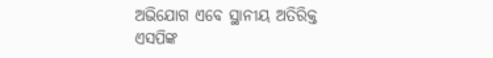ଅଭିଯୋଗ ଏବେ ସ୍ଥାନୀୟ ଅତିରିକ୍ତ ଏସପିଙ୍କ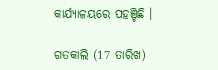କାର୍ଯ୍ୟାଳୟରେ ପହଞ୍ଚିଛି ।

ଗତକାଲି (17 ତାରିଖ)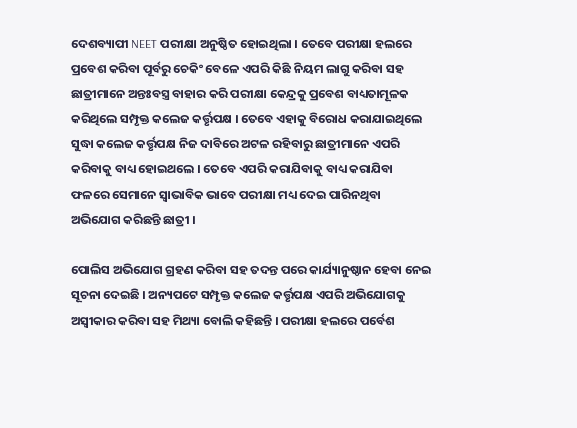ଦେଶବ୍ୟାପୀ NEET ପରୀକ୍ଷା ଅନୁଷ୍ଠିତ ହୋଇଥିଲା । ତେବେ ପରୀକ୍ଷା ହଲରେ ପ୍ରବେଶ କରିବା ପୂର୍ବରୁ ଚେକିଂ ବେଳେ ଏପରି କିଛି ନିୟମ ଲାଗୁ କରିବା ସହ ଛାତ୍ରୀମାନେ ଅନ୍ତଃବସ୍ତ୍ର ବାହାର କରି ପରୀକ୍ଷା କେନ୍ଦ୍ରକୁ ପ୍ରବେଶ ବାଧ୍ୟତାମୂଳକ କରିଥିଲେ ସମ୍ପୃକ୍ତ କଲେଜ କର୍ତ୍ତୃପକ୍ଷ । ତେବେ ଏହାକୁ ବିରୋଧ କରାଯାଇଥିଲେ ସୁଦ୍ଧା କଲେଜ କର୍ତ୍ତୃପକ୍ଷ ନିଜ ଦାବିରେ ଅଟଳ ରହିବାରୁ ଛାତ୍ରୀମାନେ ଏପରି କରିବାକୁ ବାଧ୍ୟ ହୋଇଥଲେ । ତେବେ ଏପରି କରାଯିବାକୁ ବାଧ୍ୟ କରାଯିବା ଫଳରେ ସେମାନେ ସ୍ବାଭାବିକ ଭାବେ ପରୀକ୍ଷା ମଧ୍ୟ ଦେଇ ପାରିନଥିବା ଅଭିଯୋଗ କରିଛନ୍ତି ଛାତ୍ରୀ ।

ପୋଲିସ ଅଭିଯୋଗ ଗ୍ରହଣ କରିବା ସହ ତଦନ୍ତ ପରେ କାର୍ଯ୍ୟାନୁଷ୍ଠାନ ହେବା ନେଇ ସୂଚନା ଦେଇଛି । ଅନ୍ୟପଟେ ସମ୍ପୃକ୍ତ କଲେଜ କର୍ତ୍ତୃପକ୍ଷ ଏପରି ଅଭିଯୋଗକୁ ଅସ୍ବୀକାର କରିବା ସହ ମିଥ୍ୟା ବୋଲି କହିଛନ୍ତି । ପରୀକ୍ଷା ହଲରେ ପର୍ବେଶ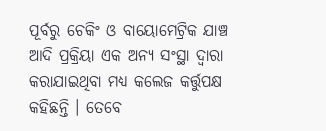ପୂର୍ବରୁ ଚେକିଂ ଓ ବାୟୋମେଟ୍ରିକ ଯାଞ୍ଚ ଆଦି ପ୍ରକ୍ରିୟା ଏକ ଅନ୍ୟ ସଂସ୍ଥା ଦ୍ବାରା କରାଯାଇଥିବା ମଧ୍ୟ କଲେଜ କର୍ତ୍ତୁପକ୍ଷ କହିଛନ୍ତି । ତେବେ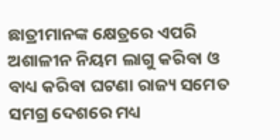ଛାତ୍ରୀମାନଙ୍କ କ୍ଷେତ୍ରରେ ଏପରି ଅଶାଳୀନ ନିୟମ ଲାଗୁ କରିବା ଓ ବାଧ୍ୟ କରିବା ଘଟଣା ରାଜ୍ୟ ସମେତ ସମଗ୍ର ଦେଶରେ ମଧ୍ୟ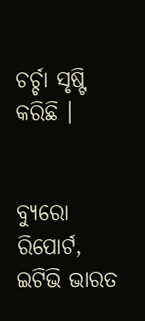ଚର୍ଚ୍ଚା ସୃଷ୍ଟି କରିଛି ।


ବ୍ୟୁରୋ ରିପୋର୍ଟ, ଇଟିଭି ଭାରତ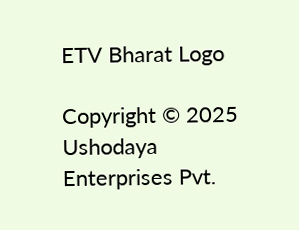ETV Bharat Logo

Copyright © 2025 Ushodaya Enterprises Pvt.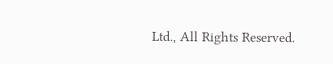Ltd., All Rights Reserved.